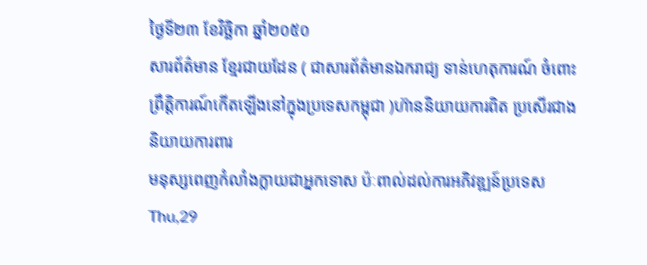ថ្ងៃទី២៣ ខែវិច្ឆិកា ឆ្នាំ២០៥០
សារព័ត៌មាន ខ្មែរជាយដែន ( ជាសារព័ត៌មានឯករាជ្យ ទាន់ហេតុការណ៍ ចំពោះព្រឹត្តិការណ៍កើតឡើងនៅក្នុងប្រទេសកម្ពុជា )ហ៊ាននិយាយការពិត ប្រសើរជាងនិយាយការពារ
មនុស្សពេញកំលាំងក្លាយជាអ្នកទោស ប៉ៈពាល់ដល់ការអភិវឌ្ឍន៍ប្រទេស
Thu,29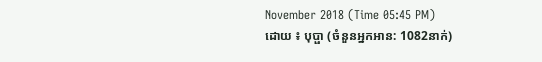November 2018 (Time 05:45 PM)
ដោយ ៖ បុប្ផា (ចំនួនអ្នកអាន: 1082នាក់)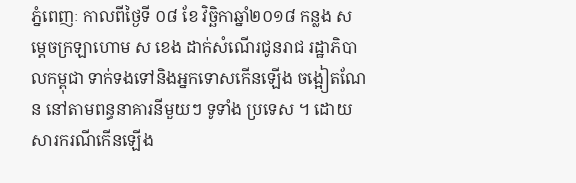ភ្នំពេញៈ កាលពីថ្ងៃទី ០៨ ខែ វិច្ឆិកាឆ្នាំ២០១៨ កន្លង សម្តេចក្រឡាហោម ស ខេង ដាក់សំណើរជូនរាជ រដ្ឋាភិបាលកម្ពុជា ទាក់ទងទៅនិងអ្នកទោសកើនឡើង ចង្អៀតណែន នៅតាមពន្ធនាគារនីមួយៗ ទូទាំង ប្រទេស ។ ដោយសារករណីកើនឡើង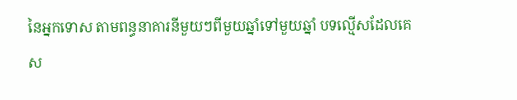នៃអ្នកទោស តាមពន្ធនាគារនីមួយៗពីមួយឆ្នាំទៅមួយឆ្នាំ បទល្មើសដែលគេស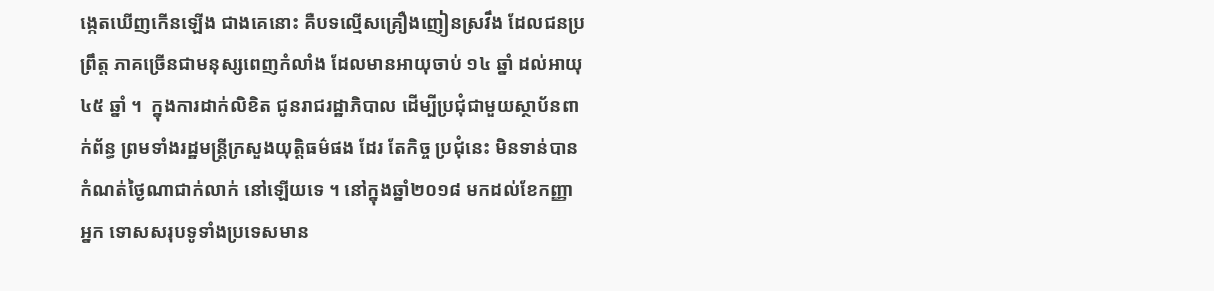ង្កេតឃើញកើនឡើង ជាងគេនោះ គឺបទល្មើសគ្រឿងញៀនស្រវឹង ដែលជនប្រព្រឹត្ត ភាគច្រើនជាមនុស្សពេញកំលាំង ដែលមានអាយុចាប់ ១៤ ឆ្នាំ ដល់អាយុ ៤៥ ឆ្នាំ ។  ក្នុងការដាក់លិខិត ជូនរាជរដ្ឋាភិបាល ដើម្បីប្រជុំជាមួយស្ថាប័នពាក់ព័ន្ធ ព្រមទាំងរដ្ឋមន្ត្រីក្រសួងយុត្តិធម៌ផង ដែរ តែកិច្ច ប្រជុំនេះ មិនទាន់បានកំណត់ថ្ងៃណាជាក់លាក់ នៅឡើយទេ ។ នៅក្នុងឆ្នាំ២០១៨ មកដល់ខែកញ្ញា អ្នក ទោសសរុបទូទាំងប្រទេសមាន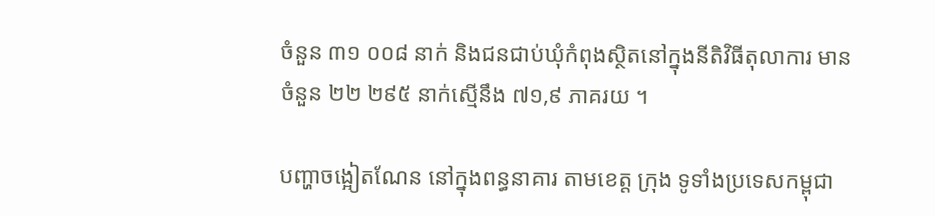ចំនួន ៣១ ០០៨ នាក់ និងជនជាប់ឃុំកំពុងស្ថិតនៅក្នុងនីតិវិធីតុលាការ មានចំនួន ២២ ២៩៥ នាក់ស្មើនឹង ៧១,៩ ភាគរយ ។

បញ្ហាចង្អៀតណែន នៅក្នុងពន្ធនាគារ តាមខេត្ត ក្រុង ទូទាំងប្រទេសកម្ពុជា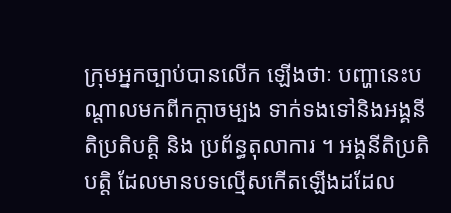ក្រុមអ្នកច្បាប់បានលើក ឡើងថាៈ បញ្ហានេះបណ្តាលមកពីកក្តាចម្បង ទាក់ទងទៅនិងអង្គនីតិប្រតិបត្តិ និង ប្រព័ន្ធតុលាការ ។ អង្គនីតិប្រតិបត្តិ ដែលមានបទល្មើសកើតឡើងដដែល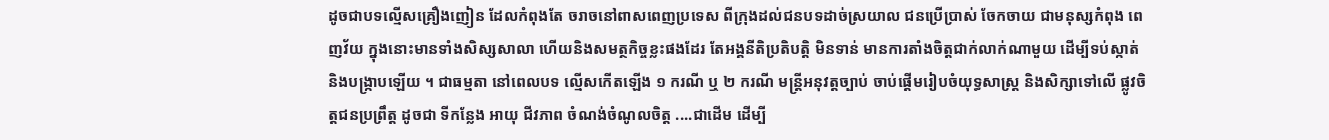ដូចជាបទល្មើសគ្រឿងញៀន ដែលកំពុងតែ ចរាចនៅពាសពេញប្រទេស ពីក្រុងដល់ជនបទដាច់ស្រយាល ជនប្រើប្រាស់ ចែកចាយ ជាមនុស្សកំពុង ពេញវ័យ ក្នុងនោះមានទាំងសិស្សសាលា ហើយនិងសមត្ថកិច្ចខ្លះផងដែរ តែអង្គនីតិប្រតិបត្តិ មិនទាន់ មានការតាំងចិត្តជាក់លាក់ណាមួយ ដើម្បីទប់ស្កាត់ និងបង្ក្រាបឡើយ ។ ជាធម្មតា នៅពេលបទ ល្មើសកើតឡើង ១ ករណី ឬ ២ ករណី មន្ត្រីអនុវត្តច្បាប់ ចាប់ផ្តើមរៀបចំយុទ្ធសាស្ត្រ និងសិក្សាទៅលើ ផ្លូវចិត្តជនប្រព្រឹត្ត ដូចជា ទីកន្លែង អាយុ ជីវភាព ចំណង់ចំណូលចិត្ត ....ជាដើម ដើម្បី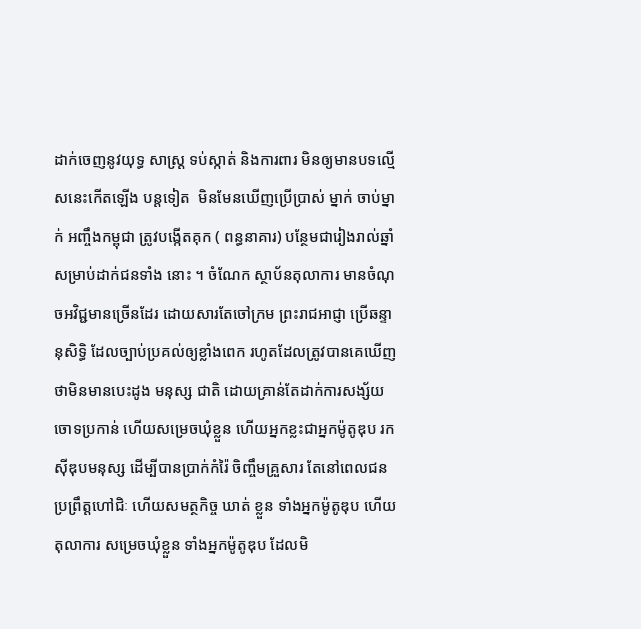ដាក់ចេញនូវយុទ្ធ សាស្រ្ត ទប់ស្កាត់ និងការពារ មិនឲ្យមានបទល្មើសនេះកើតឡើង បន្តទៀត  មិនមែនឃើញប្រើប្រាស់ ម្នាក់ ចាប់ម្នាក់ អញ្ចឹងកម្ពុជា ត្រូវបង្កើតគុក ( ពន្ធនាគារ) បន្ថែមជារៀងរាល់ឆ្នាំ សម្រាប់ដាក់ជនទាំង នោះ ។ ចំណែក ស្ថាប័នតុលាការ មានចំណុចអវិជ្ជមានច្រើនដែរ ដោយសារតែចៅក្រម ព្រះរាជអាជ្ញា ប្រើឆន្ទានុសិទ្ធិ ដែលច្បាប់ប្រគល់ឲ្យខ្លាំងពេក រហូតដែលត្រូវបានគេឃើញថាមិនមានបេះដូង មនុស្ស ជាតិ ដោយគ្រាន់តែដាក់ការសង្ស័យចោទប្រកាន់ ហើយសម្រេចឃុំខ្លួន ហើយអ្នកខ្លះជាអ្នកម៉ូតូឌុប រកស៊ីឌុបមនុស្ស ដើម្បីបានប្រាក់កំរ៉ៃ ចិញ្ចឹមគ្រួសារ តែនៅពេលជនប្រព្រឹត្តហៅជិៈ ហើយសមត្ថកិច្ច ឃាត់ ខ្លួន ទាំងអ្នកម៉ូតូឌុប ហើយតុលាការ សម្រេចឃុំខ្លួន ទាំងអ្នកម៉ូតូឌុប ដែលមិ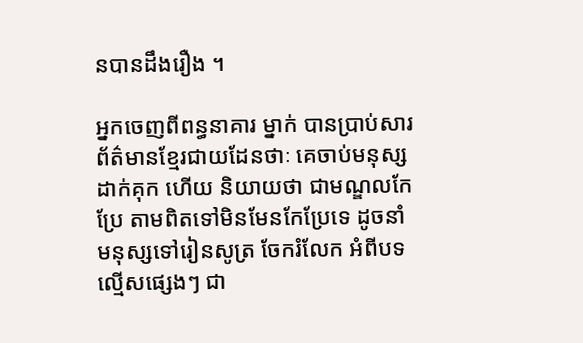នបានដឹងរឿង ។

អ្នកចេញពីពន្ធនាគារ ម្នាក់ បានប្រាប់សារព័ត៌មានខ្មែរជាយដែនថាៈ គេចាប់មនុស្សដាក់គុក ហើយ និយាយថា ជាមណ្ឌលកែប្រែ តាមពិតទៅមិនមែនកែប្រែទេ ដូចនាំមនុស្សទៅរៀនសូត្រ ចែករំលែក អំពីបទល្មើសផ្សេងៗ ជា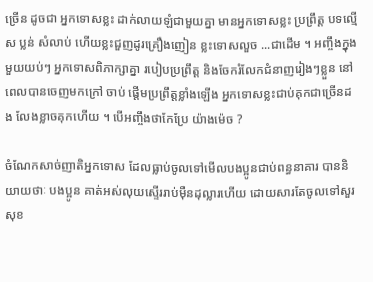ច្រើន ដូចជា អ្នកទោសខ្លះ ដាក់លាយឡំជាមួយគ្នា មានអ្នកទោសខ្លះ ប្រព្រឹត្ត បទល្មើស ប្លន់ សំលាប់ ហើយខ្លះជួញដូរគ្រឿងញៀន ខ្លះទោសលួច ...ជាដើម ។ អញ្ចឹងក្នុងមួយយប់ៗ អ្នកទោសពិភាក្សាគ្នា របៀបប្រព្រឹត្ត និងចែករំលែកជំនាញរៀងៗខ្លួន នៅពេលបានចេញមកក្រៅ ចាប់ ផ្តើមប្រព្រឹត្តខ្លាំងឡើង អ្នកទោសខ្លះជាប់គុកជាច្រើនដង លែងខ្លាចគុកហើយ ។ បើអញ្ចឹងថាកែប្រែ យ៉ាងម៉េច ?

ចំណែកសាច់ញាតិអ្នកទោស ដែលធ្លាប់ចូលទៅមើលបងប្អូនជាប់ពន្ធនាគារ បាននិយាយថាៈ បងប្អូន គាត់អស់លុយស្ទើររាប់ម៉ឺនដុល្លារហើយ ដោយសារតែចូលទៅសួរសុខ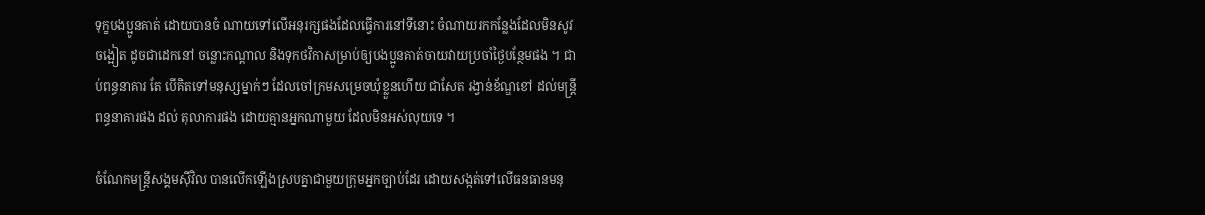ទុក្ខបងប្អូនគាត់ ដោយបានចំ ណាយទៅលើអនុរក្សផងដែលធ្វើការនៅទីនោះ ចំណាយរកកន្លែងដែលមិនសូវចង្អៀត ដូចជាដេកនៅ ចន្លោះកណ្តាល និងទុកថវិកាសម្រាប់ឲ្យបងប្អូនគាត់ចាយវាយប្រចាំថ្ងៃបន្ថែមផង ។ ជាប់ពន្ធនាគារ តែ បើគិតទៅមនុស្សម្នាក់ៗ ដែលចៅក្រមសម្រេចឃុំខ្លួនហើយ ជាសែត រង្វាន់ខ័ណ្ឌខៅ ដល់មន្ត្រីពន្ធនាគារផង ដល់ តុលាការផង ដោយគ្មានអ្នកណាមួយ ដែលមិនអស់លុយទេ ។

ចំណែកមន្ត្រីសង្គមស៊ីវិល បានលើកឡើងស្របគ្នាជាមួយក្រុមអ្នកច្បាប់ដែរ ដោយសង្កត់ទៅលើធនធានមនុ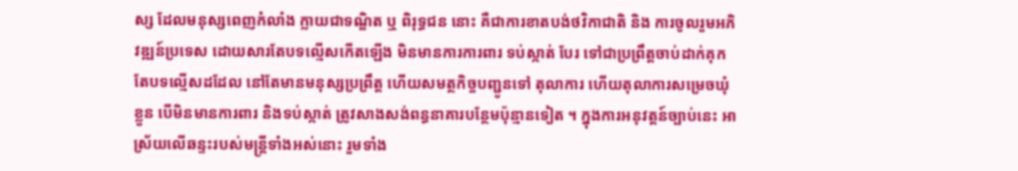ស្ស ដែលមនុស្សពេញកំលាំង ក្លាយជាទណ្ឌិត ឬ ពិរុទ្ធជន នោះ គឺជាការខាតបង់ថវិកាជាតិ និង ការចូលរួមអភិវឌ្ឍន៍ប្រទេស ដោយសារតែបទល្មើសកើតឡើង មិនមានការការពារ ទប់ស្កាត់ បែរ ទៅជាប្រព្រឹត្តចាប់ដាក់គុក តែបទល្មើសដដែល នៅតែមានមនុស្សប្រព្រឹត្ត ហើយសមត្ថកិច្ចបញ្ជូនទៅ តុលាការ ហើយតុលាការសម្រេចឃុំខ្លួន បើមិនមានការពារ និងទប់ស្កាត់ ត្រូវសាងសង់ពន្ធនាគារបន្ថែមប៉ុន្មានទៀត ។ ក្នុងការអនុវត្តន៍ច្បាប់នេះ អាស្រ័យលើឆន្ទះរបស់មន្ត្រីទាំងអស់នោះ រួមទាំង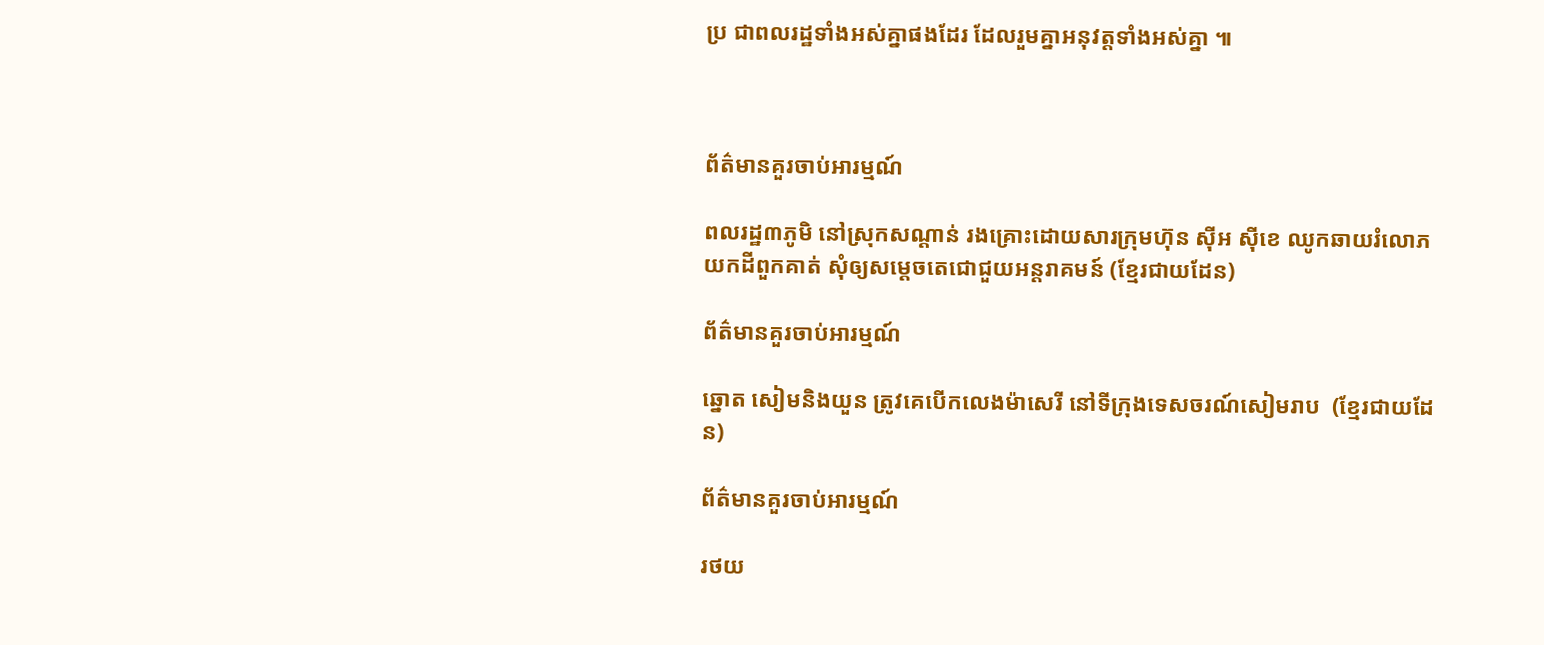ប្រ ជាពលរដ្ឋទាំងអស់គ្នាផងដែរ ដែលរួមគ្នាអនុវត្តទាំងអស់គ្នា ៕



ព័ត៌មានគួរចាប់អារម្មណ៍

ពលរដ្ឋ៣ភូមិ នៅស្រុកសណ្ដាន់ រងគ្រោះដោយសារក្រុមហ៊ុន ស៊ីអ ស៊ីខេ ឈូកឆាយរំលោភយកដីពួកគាត់ សុំឲ្យសម្ដេចតេជោជួយអន្តរាគមន៍ (ខ្មែរជាយដែន)

ព័ត៌មានគួរចាប់អារម្មណ៍

ឆ្នោត សៀមនិងយួន ត្រូវគេបើកលេងម៉ាសេរី នៅទីក្រុងទេសចរណ៍សៀមរាប  (ខ្មែរជាយដែន)

ព័ត៌មានគួរចាប់អារម្មណ៍

រថយ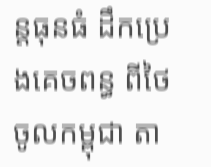ន្តធុនធំ ដឹកប្រេងគេចពន្ធ ពីថៃ ចូលកម្ពុជា តា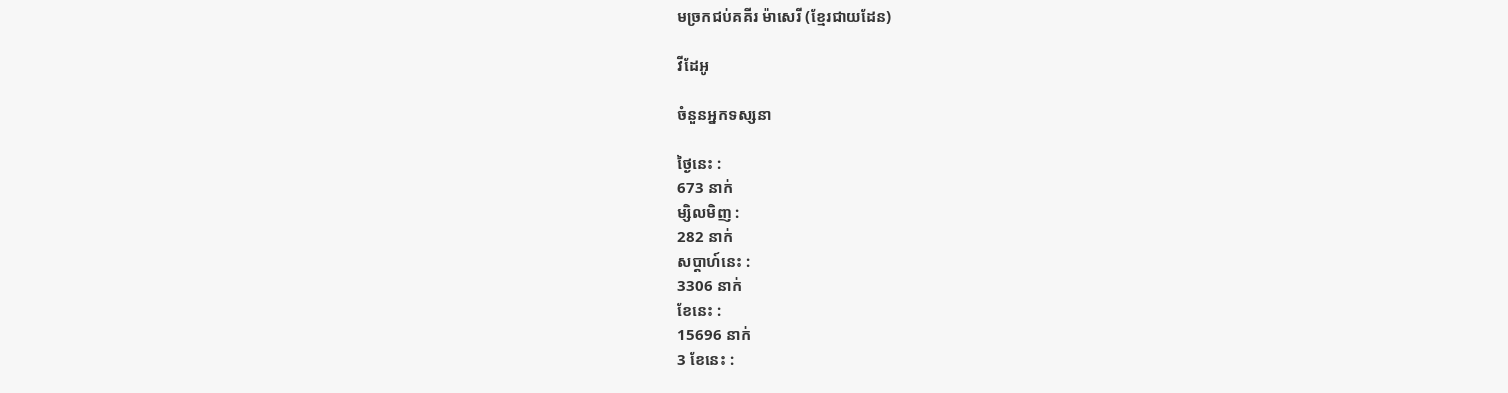មច្រកជប់គគីរ ម៉ាសេរី (ខ្មែរជាយដែន)

វីដែអូ

ចំនួនអ្នកទស្សនា

ថ្ងៃនេះ :
673 នាក់
ម្សិលមិញ :
282 នាក់
សប្តាហ៍នេះ :
3306 នាក់
ខែនេះ :
15696 នាក់
3 ខែនេះ :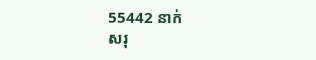55442 នាក់
សរុ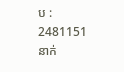ប :
2481151 នាក់